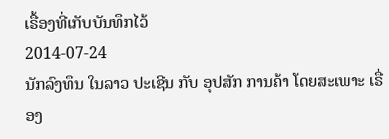ເຣື້ອງທີ່ເກັບບັນທຶກໄວ້
2014-07-24
ນັກລົງທຶນ ໃນລາວ ປະເຊີນ ກັບ ອຸປສັກ ການຄ້າ ໂດຍສະເພາະ ເຣື່ອງ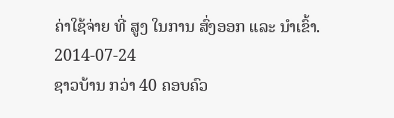ຄ່າໃຊ້ຈ່າຍ ທີ່ ສູງ ໃນການ ສົ່ງອອກ ແລະ ນໍາເຂົ້າ.
2014-07-24
ຊາວບ້ານ ກວ່າ 40 ຄອບຄົວ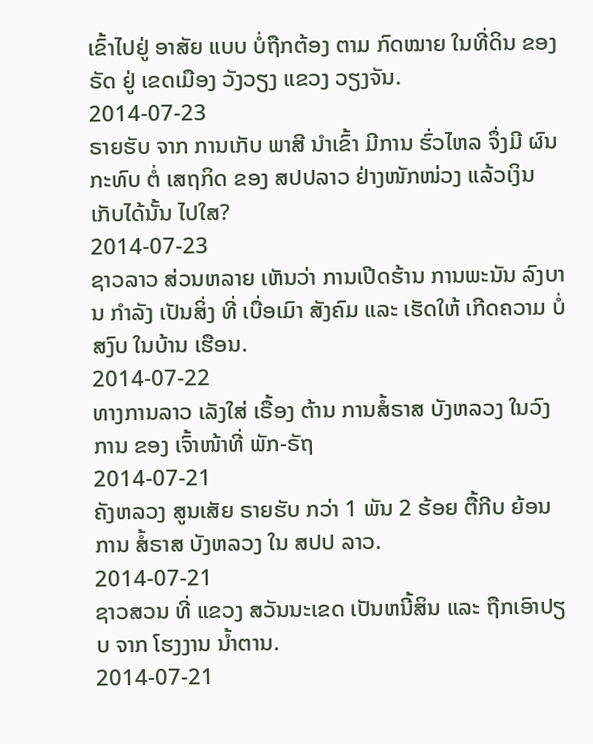ເຂົ້າໄປຢູ່ ອາສັຍ ແບບ ບໍ່ຖືກຕ້ອງ ຕາມ ກົດໝາຍ ໃນທີ່ດິນ ຂອງ ຣັດ ຢູ່ ເຂດເມືອງ ວັງວຽງ ແຂວງ ວຽງຈັນ.
2014-07-23
ຣາຍຮັບ ຈາກ ການເກັບ ພາສີ ນຳເຂົ້າ ມີການ ຮົ່ວໄຫລ ຈຶ່ງມີ ຜົນກະທົບ ຕໍ່ ເສຖກິດ ຂອງ ສປປລາວ ຢ່າງໜັກໜ່ວງ ແລ້ວເງິນ ເກັບໄດ້ນັ້ນ ໄປໃສ?
2014-07-23
ຊາວລາວ ສ່ວນຫລາຍ ເຫັນວ່າ ການເປີດຮ້ານ ການພະນັນ ລົງບານ ກຳລັງ ເປັນສິ່ງ ທີ່ ເບື່ອເມົາ ສັງຄົມ ແລະ ເຮັດໃຫ້ ເກີດຄວາມ ບໍ່ສງົບ ໃນບ້ານ ເຮືອນ.
2014-07-22
ທາງການລາວ ເລັງໃສ່ ເຣື້ອງ ຕ້ານ ການສໍ້ຣາສ ບັງຫລວງ ໃນວົງການ ຂອງ ເຈົ້າໜ້າທີ່ ພັກ-ຣັຖ
2014-07-21
ຄັງຫລວງ ສູນເສັຍ ຣາຍຮັບ ກວ່າ 1 ພັນ 2 ຮ້ອຍ ຕື້ກີບ ຍ້ອນການ ສໍ້ຣາສ ບັງຫລວງ ໃນ ສປປ ລາວ.
2014-07-21
ຊາວສວນ ທີ່ ແຂວງ ສວັນນະເຂດ ເປັນຫນີ້ສິນ ແລະ ຖືກເອົາປຽບ ຈາກ ໂຮງງານ ນ້ຳຕານ.
2014-07-21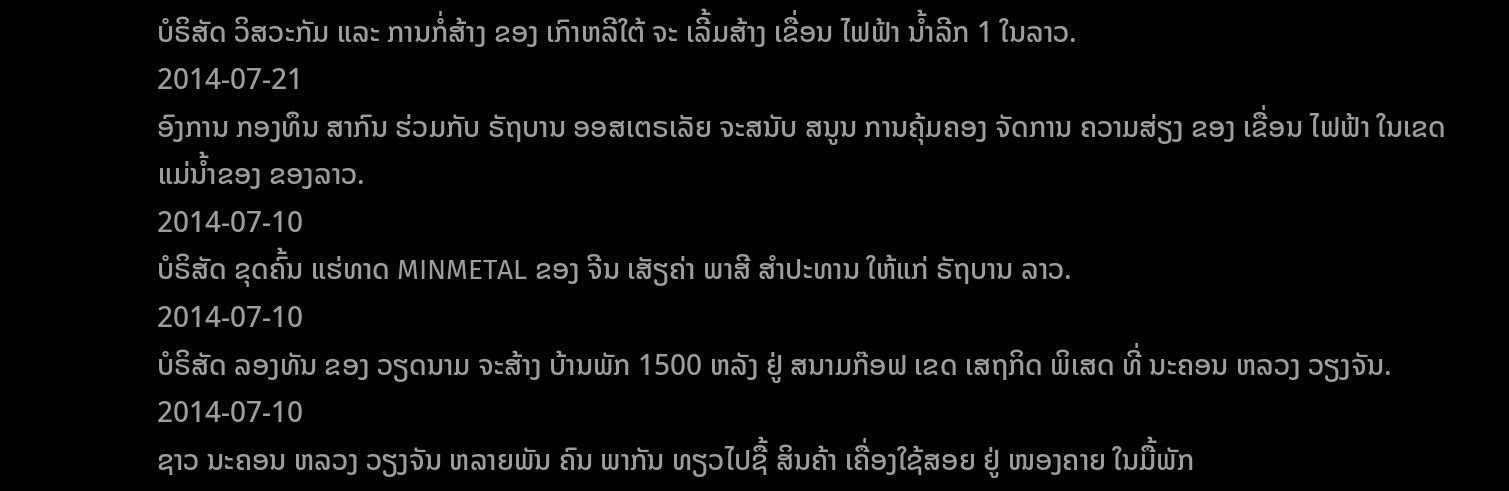ບໍຣິສັດ ວິສວະກັມ ແລະ ການກໍ່ສ້າງ ຂອງ ເກົາຫລີໃຕ້ ຈະ ເລີ້ມສ້າງ ເຂື່ອນ ໄຟຟ້າ ນ້ຳລີກ 1 ໃນລາວ.
2014-07-21
ອົງການ ກອງທຶນ ສາກົນ ຮ່ວມກັບ ຣັຖບານ ອອສເຕຣເລັຍ ຈະສນັບ ສນູນ ການຄຸ້ມຄອງ ຈັດການ ຄວາມສ່ຽງ ຂອງ ເຂື່ອນ ໄຟຟ້າ ໃນເຂດ ແມ່ນໍ້າຂອງ ຂອງລາວ.
2014-07-10
ບໍຣິສັດ ຂຸດຄົ້ນ ແຮ່ທາດ MINMETAL ຂອງ ຈີນ ເສັຽຄ່າ ພາສີ ສຳປະທານ ໃຫ້ແກ່ ຣັຖບານ ລາວ.
2014-07-10
ບໍຣິສັດ ລອງທັນ ຂອງ ວຽດນາມ ຈະສ້າງ ບ້ານພັກ 1500 ຫລັງ ຢູ່ ສນາມກ໊ອຟ ເຂດ ເສຖກິດ ພິເສດ ທີ່ ນະຄອນ ຫລວງ ວຽງຈັນ.
2014-07-10
ຊາວ ນະຄອນ ຫລວງ ວຽງຈັນ ຫລາຍພັນ ຄົນ ພາກັນ ທຽວໄປຊື້ ສິນຄ້າ ເຄື່ອງໃຊ້ສອຍ ຢູ່ ໜອງຄາຍ ໃນມື້ພັກ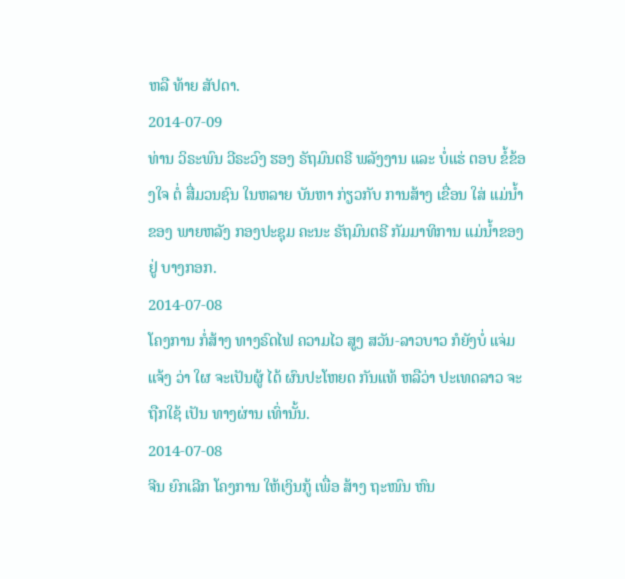ຫລື ທ້າຍ ສັປດາ.
2014-07-09
ທ່ານ ວິຣະພົນ ວີຣະວົງ ຮອງ ຣັຖມົນຕຣີ ພລັງງານ ແລະ ບໍ່ແຮ່ ຕອບ ຂໍ້ຂ້ອງໃຈ ຕໍ່ ສື່ມວນຊົນ ໃນຫລາຍ ບັນຫາ ກ່ຽວກັບ ການສ້າງ ເຂື່ອນ ໃສ່ ແມ່ນໍ້າຂອງ ພາຍຫລັງ ກອງປະຊຸມ ຄະນະ ຣັຖມົນຕຣີ ກັມມາທິການ ແມ່ນໍ້າຂອງ ຢູ່ ບາງກອກ.
2014-07-08
ໂຄງການ ກໍ່ສ້າງ ທາງຣົດໄຟ ຄວາມໄວ ສູງ ສວັນ-ລາວບາວ ກໍຍັງບໍ່ ແຈ່ມແຈ້ງ ວ່າ ໃຜ ຈະເປັນຜູ້ ໄດ້ ຜົນປະໂຫຍດ ກັນແທ້ ຫລືວ່າ ປະເທດລາວ ຈະຖືກໃຊ້ ເປັນ ທາງຜ່ານ ເທົ່ານັ້ນ.
2014-07-08
ຈີນ ຍົກເລີກ ໂຄງການ ໃຫ້ເງິນກູ້ ເພື່ອ ສ້າງ ຖະໜົນ ຫົນ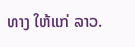ທາງ ໃຫ້ແກ່ ລາວ.